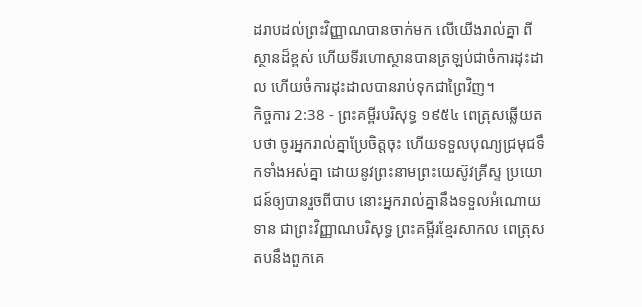ដរាបដល់ព្រះវិញ្ញាណបានចាក់មក លើយើងរាល់គ្នា ពីស្ថានដ៏ខ្ពស់ ហើយទីរហោស្ថានបានត្រឡប់ជាចំការដុះដាល ហើយចំការដុះដាលបានរាប់ទុកជាព្រៃវិញ។
កិច្ចការ 2:38 - ព្រះគម្ពីរបរិសុទ្ធ ១៩៥៤ ពេត្រុសឆ្លើយតបថា ចូរអ្នករាល់គ្នាប្រែចិត្តចុះ ហើយទទួលបុណ្យជ្រមុជទឹកទាំងអស់គ្នា ដោយនូវព្រះនាមព្រះយេស៊ូវគ្រីស្ទ ប្រយោជន៍ឲ្យបានរួចពីបាប នោះអ្នករាល់គ្នានឹងទទួលអំណោយទាន ជាព្រះវិញ្ញាណបរិសុទ្ធ ព្រះគម្ពីរខ្មែរសាកល ពេត្រុសតបនឹងពួកគេ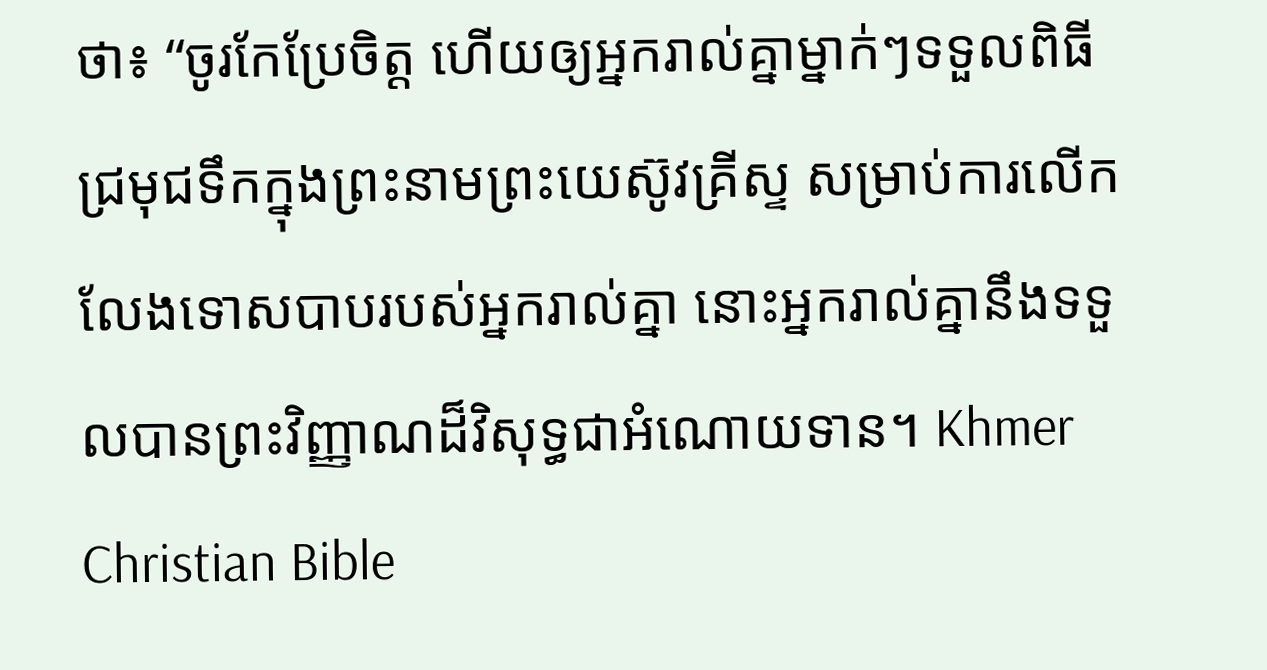ថា៖ “ចូរកែប្រែចិត្ត ហើយឲ្យអ្នករាល់គ្នាម្នាក់ៗទទួលពិធីជ្រមុជទឹកក្នុងព្រះនាមព្រះយេស៊ូវគ្រីស្ទ សម្រាប់ការលើកលែងទោសបាបរបស់អ្នករាល់គ្នា នោះអ្នករាល់គ្នានឹងទទួលបានព្រះវិញ្ញាណដ៏វិសុទ្ធជាអំណោយទាន។ Khmer Christian Bible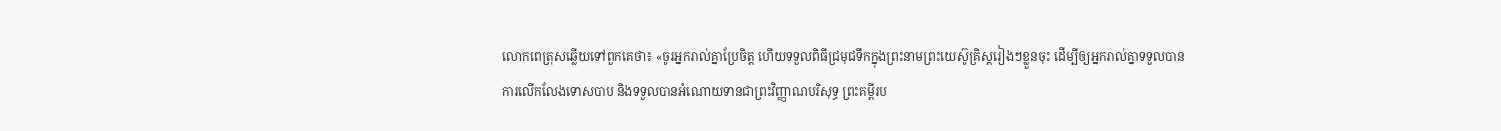លោកពេត្រុសឆ្លើយទៅពួកគេថា៖ «ចូរអ្នករាល់គ្នាប្រែចិត្ដ ហើយទទួលពិធីជ្រមុជទឹកក្នុងព្រះនាមព្រះយេស៊ូគ្រិស្ដរៀងៗខ្លួនចុះ ដើម្បីឲ្យអ្នករាល់គ្នាទទួលបានការលើកលែងទោសបាប និងទទួលបានអំណោយទានជាព្រះវិញ្ញាណបរិសុទ្ធ ព្រះគម្ពីរប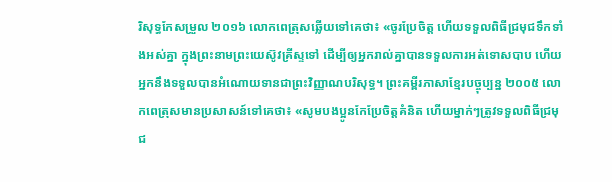រិសុទ្ធកែសម្រួល ២០១៦ លោកពេត្រុសឆ្លើយទៅគេថា៖ «ចូរប្រែចិត្ត ហើយទទួលពិធីជ្រមុជទឹកទាំងអស់គ្នា ក្នុងព្រះនាមព្រះយេស៊ូវគ្រីស្ទទៅ ដើម្បីឲ្យអ្នករាល់គ្នាបានទទួលការអត់ទោសបាប ហើយអ្នកនឹងទទួលបានអំណោយទានជាព្រះវិញ្ញាណបរិសុទ្ធ។ ព្រះគម្ពីរភាសាខ្មែរបច្ចុប្បន្ន ២០០៥ លោកពេត្រុសមានប្រសាសន៍ទៅគេថា៖ «សូមបងប្អូនកែប្រែចិត្តគំនិត ហើយម្នាក់ៗត្រូវទទួលពិធីជ្រមុជ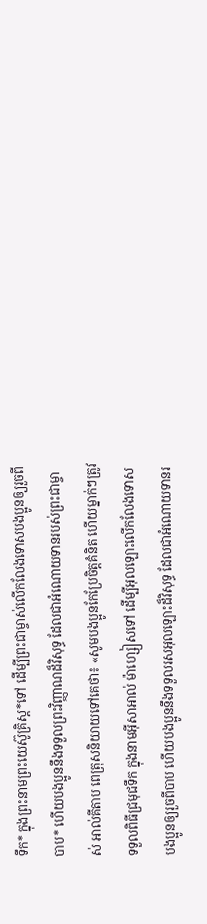ទឹក* ក្នុងព្រះនាមព្រះយេស៊ូគ្រិស្ត*ទៅ ដើម្បីព្រះជាម្ចាស់លើកលែងទោសបងប្អូនឲ្យរួចពីបាប* ហើយបងប្អូននឹងទទួលព្រះវិញ្ញាណដ៏វិសុទ្ធ ដែលជាអំណោយទានរបស់ព្រះជាម្ចាស់ អាល់គីតាប ពេត្រុសនិយាយទៅគេថា៖ «សូមបងប្អូនកែប្រែចិត្ដគំនិត ហើយម្នាក់ៗត្រូវទទួលពិធីជ្រមុជទឹក ក្នុងនាមអ៊ីសាអាល់ ម៉ាហ្សៀសទៅ ដើម្បីអុលឡោះលើកលែងទោសបងប្អូនឲ្យរួចពីបាប ហើយបងប្អូននឹងទទួលរសអុលឡោះដ៏វិសុទ្ធ ដែលជាអំណោយទានរ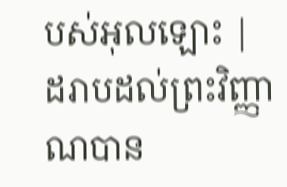បស់អុលឡោះ |
ដរាបដល់ព្រះវិញ្ញាណបាន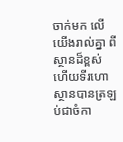ចាក់មក លើយើងរាល់គ្នា ពីស្ថានដ៏ខ្ពស់ ហើយទីរហោស្ថានបានត្រឡប់ជាចំកា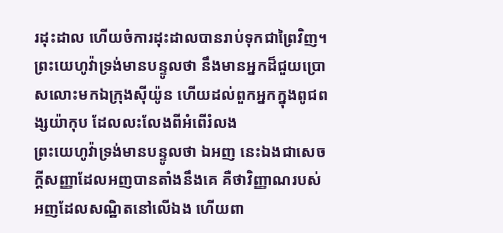រដុះដាល ហើយចំការដុះដាលបានរាប់ទុកជាព្រៃវិញ។
ព្រះយេហូវ៉ាទ្រង់មានបន្ទូលថា នឹងមានអ្នកដ៏ជួយប្រោសលោះមកឯក្រុងស៊ីយ៉ូន ហើយដល់ពួកអ្នកក្នុងពូជពង្សយ៉ាកុប ដែលលះលែងពីអំពើរំលង
ព្រះយេហូវ៉ាទ្រង់មានបន្ទូលថា ឯអញ នេះឯងជាសេចក្ដីសញ្ញាដែលអញបានតាំងនឹងគេ គឺថាវិញ្ញាណរបស់អញដែលសណ្ឋិតនៅលើឯង ហើយពា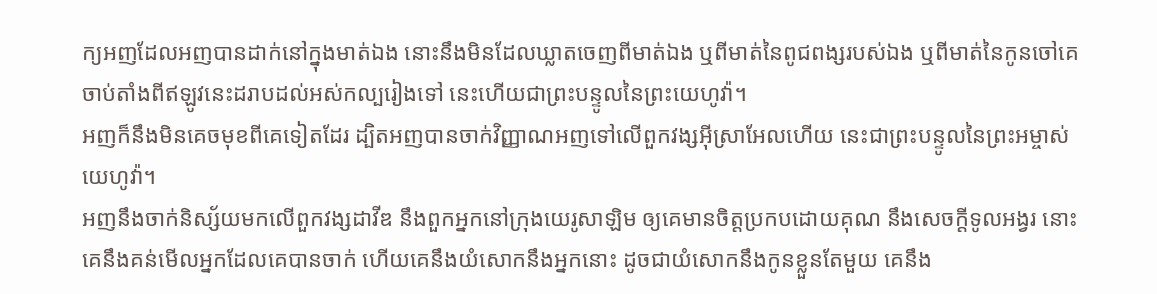ក្យអញដែលអញបានដាក់នៅក្នុងមាត់ឯង នោះនឹងមិនដែលឃ្លាតចេញពីមាត់ឯង ឬពីមាត់នៃពូជពង្សរបស់ឯង ឬពីមាត់នៃកូនចៅគេ ចាប់តាំងពីឥឡូវនេះដរាបដល់អស់កល្បរៀងទៅ នេះហើយជាព្រះបន្ទូលនៃព្រះយេហូវ៉ា។
អញក៏នឹងមិនគេចមុខពីគេទៀតដែរ ដ្បិតអញបានចាក់វិញ្ញាណអញទៅលើពួកវង្សអ៊ីស្រាអែលហើយ នេះជាព្រះបន្ទូលនៃព្រះអម្ចាស់យេហូវ៉ា។
អញនឹងចាក់និស្ស័យមកលើពួកវង្សដាវីឌ នឹងពួកអ្នកនៅក្រុងយេរូសាឡិម ឲ្យគេមានចិត្តប្រកបដោយគុណ នឹងសេចក្ដីទូលអង្វរ នោះគេនឹងគន់មើលអ្នកដែលគេបានចាក់ ហើយគេនឹងយំសោកនឹងអ្នកនោះ ដូចជាយំសោកនឹងកូនខ្លួនតែមួយ គេនឹង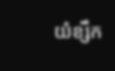យំខ្សឹក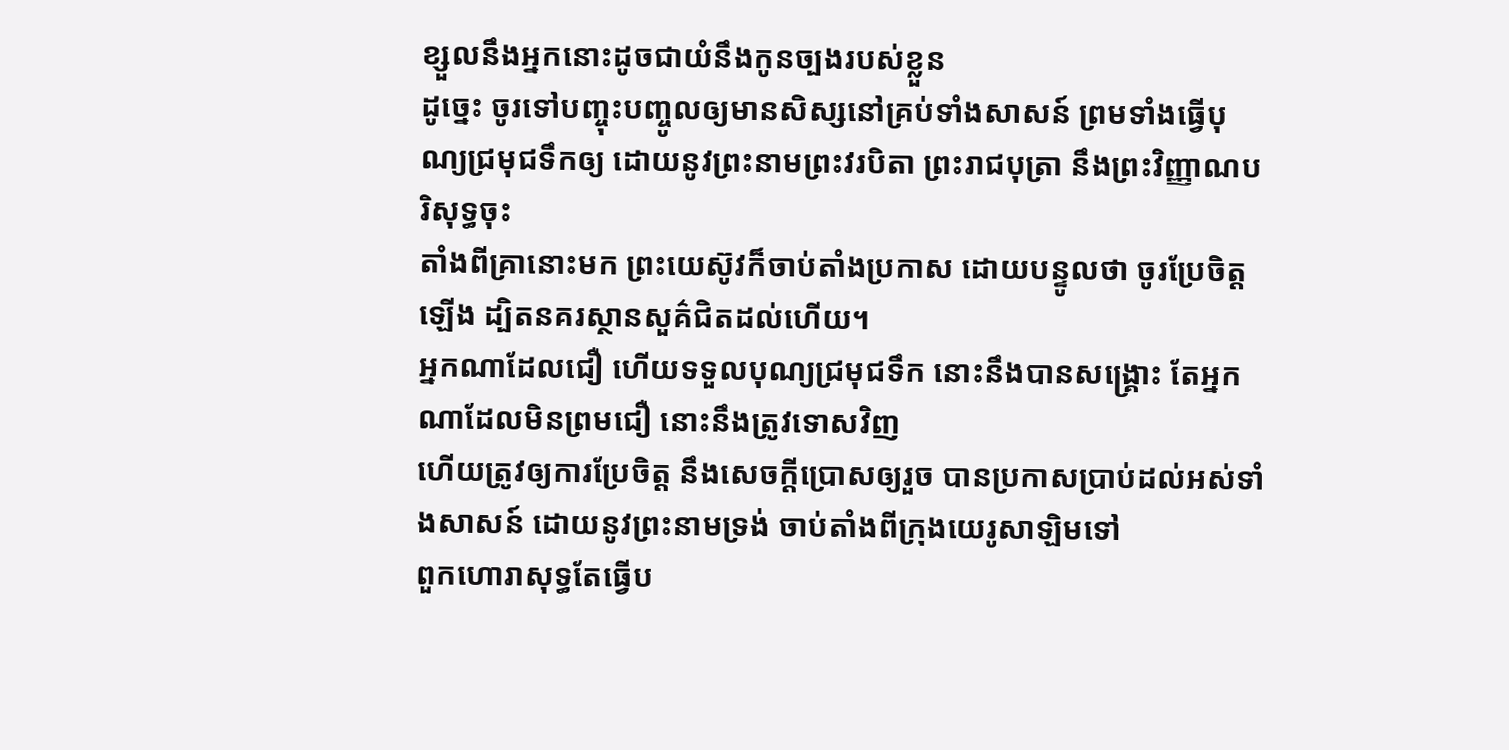ខ្សួលនឹងអ្នកនោះដូចជាយំនឹងកូនច្បងរបស់ខ្លួន
ដូច្នេះ ចូរទៅបញ្ចុះបញ្ចូលឲ្យមានសិស្សនៅគ្រប់ទាំងសាសន៍ ព្រមទាំងធ្វើបុណ្យជ្រមុជទឹកឲ្យ ដោយនូវព្រះនាមព្រះវរបិតា ព្រះរាជបុត្រា នឹងព្រះវិញ្ញាណបរិសុទ្ធចុះ
តាំងពីគ្រានោះមក ព្រះយេស៊ូវក៏ចាប់តាំងប្រកាស ដោយបន្ទូលថា ចូរប្រែចិត្តឡើង ដ្បិតនគរស្ថានសួគ៌ជិតដល់ហើយ។
អ្នកណាដែលជឿ ហើយទទួលបុណ្យជ្រមុជទឹក នោះនឹងបានសង្គ្រោះ តែអ្នកណាដែលមិនព្រមជឿ នោះនឹងត្រូវទោសវិញ
ហើយត្រូវឲ្យការប្រែចិត្ត នឹងសេចក្ដីប្រោសឲ្យរួច បានប្រកាសប្រាប់ដល់អស់ទាំងសាសន៍ ដោយនូវព្រះនាមទ្រង់ ចាប់តាំងពីក្រុងយេរូសាឡិមទៅ
ពួកហោរាសុទ្ធតែធ្វើប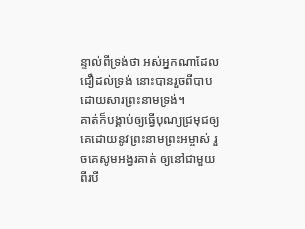ន្ទាល់ពីទ្រង់ថា អស់អ្នកណាដែលជឿដល់ទ្រង់ នោះបានរួចពីបាប ដោយសារព្រះនាមទ្រង់។
គាត់ក៏បង្គាប់ឲ្យធ្វើបុណ្យជ្រមុជឲ្យគេដោយនូវព្រះនាមព្រះអម្ចាស់ រួចគេសូមអង្វរគាត់ ឲ្យនៅជាមួយពីរបី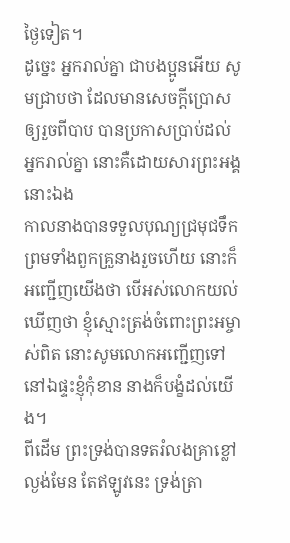ថ្ងៃទៀត។
ដូច្នេះ អ្នករាល់គ្នា ជាបងប្អូនអើយ សូមជ្រាបថា ដែលមានសេចក្ដីប្រោសឲ្យរួចពីបាប បានប្រកាសប្រាប់ដល់អ្នករាល់គ្នា នោះគឺដោយសារព្រះអង្គនោះឯង
កាលនាងបានទទួលបុណ្យជ្រមុជទឹក ព្រមទាំងពួកគ្រួនាងរួចហើយ នោះក៏អញ្ជើញយើងថា បើអស់លោកយល់ឃើញថា ខ្ញុំស្មោះត្រង់ចំពោះព្រះអម្ចាស់ពិត នោះសូមលោកអញ្ជើញទៅនៅឯផ្ទះខ្ញុំកុំខាន នាងក៏បង្ខំដល់យើង។
ពីដើម ព្រះទ្រង់បានទតរំលងគ្រាខ្លៅល្ងង់មែន តែឥឡូវនេះ ទ្រង់ត្រា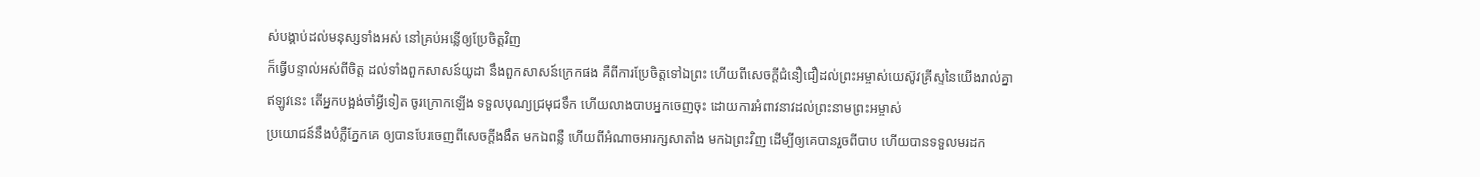ស់បង្គាប់ដល់មនុស្សទាំងអស់ នៅគ្រប់អន្លើឲ្យប្រែចិត្តវិញ
ក៏ធ្វើបន្ទាល់អស់ពីចិត្ត ដល់ទាំងពួកសាសន៍យូដា នឹងពួកសាសន៍ក្រេកផង គឺពីការប្រែចិត្តទៅឯព្រះ ហើយពីសេចក្ដីជំនឿជឿដល់ព្រះអម្ចាស់យេស៊ូវគ្រីស្ទនៃយើងរាល់គ្នា
ឥឡូវនេះ តើអ្នកបង្អង់ចាំអ្វីទៀត ចូរក្រោកឡើង ទទួលបុណ្យជ្រមុជទឹក ហើយលាងបាបអ្នកចេញចុះ ដោយការអំពាវនាវដល់ព្រះនាមព្រះអម្ចាស់
ប្រយោជន៍នឹងបំភ្លឺភ្នែកគេ ឲ្យបានបែរចេញពីសេចក្ដីងងឹត មកឯពន្លឺ ហើយពីអំណាចអារក្សសាតាំង មកឯព្រះវិញ ដើម្បីឲ្យគេបានរួចពីបាប ហើយបានទទួលមរដក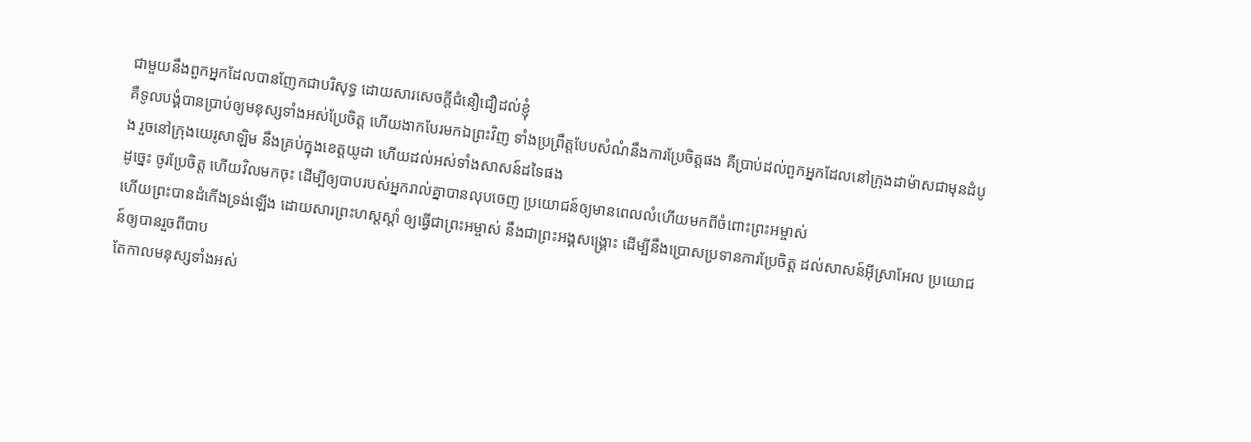ជាមួយនឹងពួកអ្នកដែលបានញែកជាបរិសុទ្ធ ដោយសារសេចក្ដីជំនឿជឿដល់ខ្ញុំ
គឺទូលបង្គំបានប្រាប់ឲ្យមនុស្សទាំងអស់ប្រែចិត្ត ហើយងាកបែរមកឯព្រះវិញ ទាំងប្រព្រឹត្តបែបសំណំនឹងការប្រែចិត្តផង គឺប្រាប់ដល់ពួកអ្នកដែលនៅក្រុងដាម៉ាសជាមុនដំបូង រួចនៅក្រុងយេរូសាឡិម នឹងគ្រប់ក្នុងខេត្តយូដា ហើយដល់អស់ទាំងសាសន៍ដទៃផង
ដូច្នេះ ចូរប្រែចិត្ត ហើយវិលមកចុះ ដើម្បីឲ្យបាបរបស់អ្នករាល់គ្នាបានលុបចេញ ប្រយោជន៍ឲ្យមានពេលលំហើយមកពីចំពោះព្រះអម្ចាស់
ហើយព្រះបានដំកើងទ្រង់ឡើង ដោយសារព្រះហស្តស្តាំ ឲ្យធ្វើជាព្រះអម្ចាស់ នឹងជាព្រះអង្គសង្គ្រោះ ដើម្បីនឹងប្រោសប្រទានការប្រែចិត្ត ដល់សាសន៍អ៊ីស្រាអែល ប្រយោជន៍ឲ្យបានរួចពីបាប
តែកាលមនុស្សទាំងអស់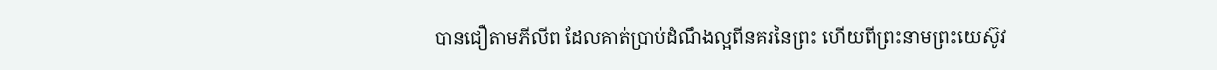បានជឿតាមភីលីព ដែលគាត់ប្រាប់ដំណឹងល្អពីនគរនៃព្រះ ហើយពីព្រះនាមព្រះយេស៊ូវ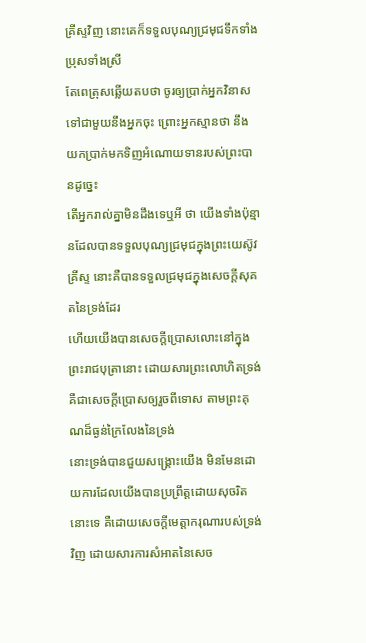គ្រីស្ទវិញ នោះគេក៏ទទួលបុណ្យជ្រមុជទឹកទាំងប្រុសទាំងស្រី
តែពេត្រុសឆ្លើយតបថា ចូរឲ្យប្រាក់អ្នកវិនាសទៅជាមួយនឹងអ្នកចុះ ព្រោះអ្នកស្មានថា នឹងយកប្រាក់មកទិញអំណោយទានរបស់ព្រះបានដូច្នេះ
តើអ្នករាល់គ្នាមិនដឹងទេឬអី ថា យើងទាំងប៉ុន្មានដែលបានទទួលបុណ្យជ្រមុជក្នុងព្រះយេស៊ូវគ្រីស្ទ នោះគឺបានទទួលជ្រមុជក្នុងសេចក្ដីសុគតនៃទ្រង់ដែរ
ហើយយើងបានសេចក្ដីប្រោសលោះនៅក្នុងព្រះរាជបុត្រានោះ ដោយសារព្រះលោហិតទ្រង់ គឺជាសេចក្ដីប្រោសឲ្យរួចពីទោស តាមព្រះគុណដ៏ធ្ងន់ក្រៃលែងនៃទ្រង់
នោះទ្រង់បានជួយសង្គ្រោះយើង មិនមែនដោយការដែលយើងបានប្រព្រឹត្តដោយសុចរិតនោះទេ គឺដោយសេចក្ដីមេត្តាករុណារបស់ទ្រង់វិញ ដោយសារការសំអាតនៃសេច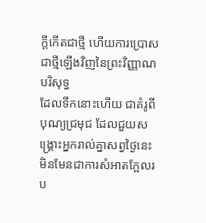ក្ដីកើតជាថ្មី ហើយការប្រោសជាថ្មីឡើងវិញនៃព្រះវិញ្ញាណបរិសុទ្ធ
ដែលទឹកនោះហើយ ជាគំរូពីបុណ្យជ្រមុជ ដែលជួយសង្គ្រោះអ្នករាល់គ្នាសព្វថ្ងៃនេះ មិនមែនជាការសំអាតក្អែលរប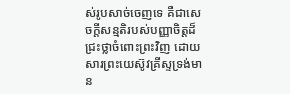ស់រូបសាច់ចេញទេ គឺជាសេចក្ដីសន្មតិរបស់បញ្ញាចិត្តដ៏ជ្រះថ្លាចំពោះព្រះវិញ ដោយសារព្រះយេស៊ូវគ្រីស្ទទ្រង់មាន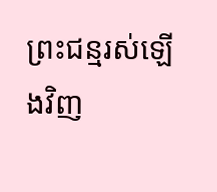ព្រះជន្មរស់ឡើងវិញ